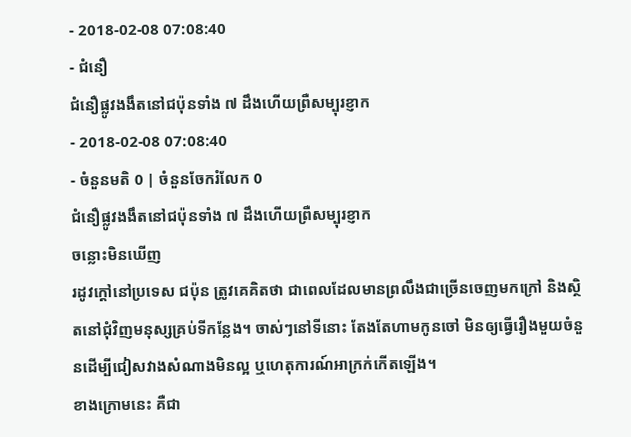- 2018-02-08 07:08:40
- ជំនឿ
ជំនឿផ្លូវងងឹតនៅជប៉ុនទាំង ៧ ដឹងហើយព្រឺសម្បុរខ្ញាក
- 2018-02-08 07:08:40
- ចំនួនមតិ 0 | ចំនួនចែករំលែក 0
ជំនឿផ្លូវងងឹតនៅជប៉ុនទាំង ៧ ដឹងហើយព្រឺសម្បុរខ្ញាក
ចន្លោះមិនឃើញ
រដូវក្ដៅនៅប្រទេស ជប៉ុន ត្រូវគេគិតថា ជាពេលដែលមានព្រលឹងជាច្រើនចេញមកក្រៅ និងស្ថិតនៅជុំវិញមនុស្សគ្រប់ទីកន្លែង។ ចាស់ៗនៅទីនោះ តែងតែហាមកូនចៅ មិនឲ្យធ្វើរឿងមួយចំនួនដើម្បីជៀសវាងសំណាងមិនល្អ ឬហេតុការណ៍អាក្រក់កើតឡើង។
ខាងក្រោមនេះ គឺជា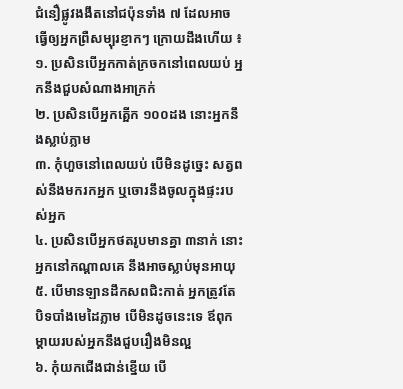ជំនឿផ្លូវងងឹតនៅជប៉ុនទាំង ៧ ដែលអាចធ្វើឲ្យអ្នកព្រឺសម្បុរខ្ញាកៗ ក្រោយដឹងហើយ ៖
១. ប្រសិនបើអ្នកកាត់ក្រចកនៅពេលយប់ អ្នកនឹងជួបសំណាងអាក្រក់
២. ប្រសិនបើអ្នកត្អើក ១០០ដង នោះអ្នកនឹងស្លាប់ភ្លាម
៣. កុំហួចនៅពេលយប់ បើមិនដូច្នេះ សត្វពស់នឹងមករកអ្នក ឬចោរនឹងចូលក្នុងផ្ទះរបស់អ្នក
៤. ប្រសិនបើអ្នកថតរូបមានគ្នា ៣នាក់ នោះអ្នកនៅកណ្ដាលគេ នឹងអាចស្លាប់មុនអាយុ
៥. បើមានឡានដឹកសពជិះកាត់ អ្នកត្រូវតែបិទបាំងមេដៃភ្លាម បើមិនដូចនេះទេ ឪពុកម្ដាយរបស់អ្នកនឹងជួបរឿងមិនល្អ
៦. កុំយកជើងជាន់ខ្នើយ បើ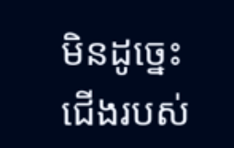មិនដូច្នេះ ជើងរបស់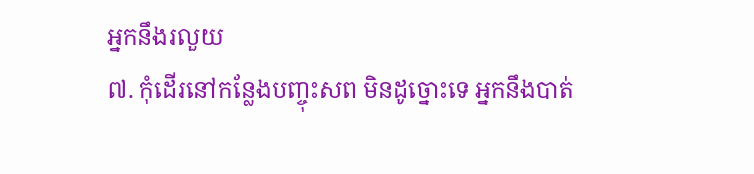អ្នកនឹងរលួយ
៧. កុំដើរនៅកន្លែងបញ្ចុះសព មិនដូច្នោះទេ អ្នកនឹងបាត់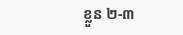ខ្លួន ២-៣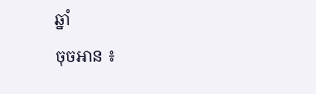ឆ្នាំ
ចុចអាន ៖